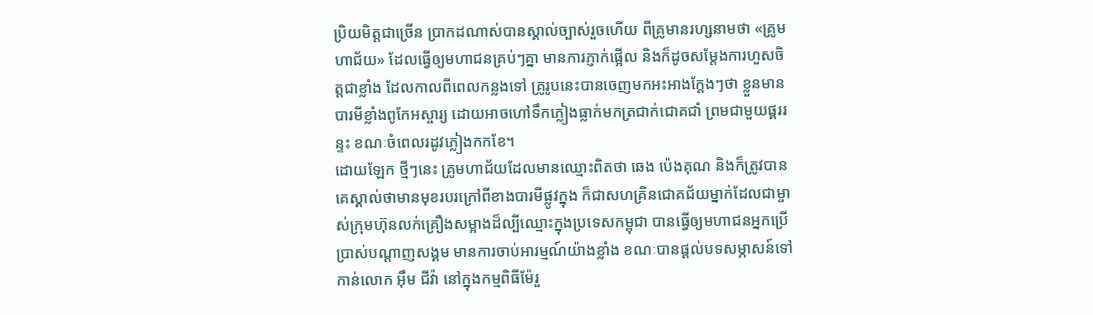ប្រិយមិត្តជាច្រើន ប្រាកដណាស់បានស្គាល់ច្បាស់រួចហើយ ពីគ្រូមានរហ្សនាមថា «គ្រូមហាជ័យ» ដែលធ្វើឲ្យមហាជនគ្រប់ៗគ្នា មានការភ្ញាក់ផ្អើល និងក៏ដូចសម្តែងការហួសចិត្តជាខ្លាំង ដែលកាលពីពេលកន្លងទៅ គ្រូរូបនេះបានចេញមកអះអាងក្តែងៗថា ខ្លួនមានបារមីខ្លាំងពូកែអស្ចារ្យ ដោយអាចហៅទឹកភ្លៀងធ្លាក់មកត្រជាក់ជោគជាំ ព្រមជាមួយផ្គររន្ទះ ខណៈចំពេលរដូវភ្លៀងកកខែ។
ដោយឡែក ថ្មីៗនេះ គ្រូមហាជ័យដែលមានឈ្មោះពិតថា ឆេង ប៉េងគុណ និងក៏ត្រូវបានគេស្គាល់ថាមានមុខរបរក្រៅពីខាងបារមីផ្លូវក្នុង ក៏ជាសហគ្រិនជោគជ័យម្នាក់ដែលជាម្ចាស់ក្រុមហ៊ុនលក់គ្រឿងសម្អាងដ៏ល្បីឈ្មោះក្នុងប្រទេសកម្ពុជា បានធ្វើឲ្យមហាជនអ្នកប្រើប្រាស់បណ្តាញសង្គម មានការចាប់អារម្មណ៍យ៉ាងខ្លាំង ខណៈបានផ្តល់បទសម្ភាសន៍ទៅកាន់លោក អុឹម ជីវ៉ា នៅក្នុងកម្មពិធីម៉ែរួ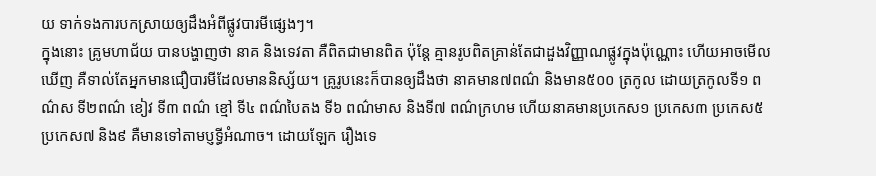យ ទាក់ទងការបកស្រាយឲ្យដឹងអំពីផ្លូវបារមីផ្សេងៗ។
ក្នុងនោះ គ្រូមហាជ័យ បានបង្ហាញថា នាគ និងទេវតា គឺពិតជាមានពិត ប៉ុន្តែ គ្មានរូបពិតគ្រាន់តែជាដួងវិញ្ញាណផ្លូវក្នុងប៉ុណ្ណោះ ហើយអាចមើលឃើញ គឺទាល់តែអ្នកមានជឿបារមីដែលមាននិស្ស័យ។ គ្រូរូបនេះក៏បានឲ្យដឹងថា នាគមាន៧ពណ៌ និងមាន៥០០ ត្រកូល ដោយត្រកូលទី១ ពណ៌ស ទី២ពណ៌ ខៀវ ទី៣ ពណ៌ ខ្មៅ ទី៤ ពណ៌បៃតង ទី៦ ពណ៌មាស និងទី៧ ពណ៌ក្រហម ហើយនាគមានប្រកេស១ ប្រកេស៣ ប្រកេស៥ ប្រកេស៧ និង៩ គឺមានទៅតាមប្ញទ្ធីអំណាច។ ដោយឡែក រឿងទេ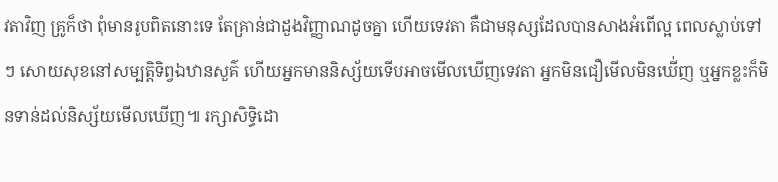វតាវិញ គ្រូក៏ថា ពុំមានរូបពិតនោះទេ តែគ្រាន់ជាដួងវិញ្ញាណដូចគ្នា ហើយទេវតា គឺជាមនុស្សដែលបានសាងអំពើល្អ ពេលស្លាប់ទៅៗ សោយសុខនៅសម្បតិ្តទិព្វឯឋានសួគ៌ ហើយអ្នកមាននិស្ស័យទើបអាចមើលឃើញទេវតា អ្នកមិនជឿមើលមិនឃើ់ញ ឬអ្នកខ្លះក៏មិនទាន់ដល់និស្ស័យមើលឃើញ៕ រក្សាសិទ្ធិដោ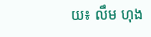យ៖ លឹម ហុង